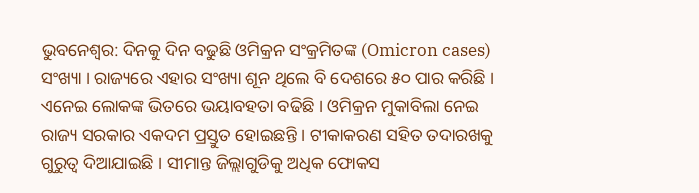ଭୁବନେଶ୍ବର: ଦିନକୁ ଦିନ ବଢୁଛି ଓମିକ୍ରନ ସଂକ୍ରମିତଙ୍କ (Omicron cases) ସଂଖ୍ୟା । ରାଜ୍ୟରେ ଏହାର ସଂଖ୍ୟା ଶୂନ ଥିଲେ ବି ଦେଶରେ ୫୦ ପାର କରିଛି । ଏନେଇ ଲୋକଙ୍କ ଭିତରେ ଭୟାବହତା ବଢିଛି । ଓମିକ୍ରନ ମୁକାବିଲା ନେଇ ରାଜ୍ୟ ସରକାର ଏକଦମ ପ୍ରସ୍ତୁତ ହୋଇଛନ୍ତି । ଟୀକାକରଣ ସହିତ ତଦାରଖକୁ ଗୁରୁତ୍ବ ଦିଆଯାଇଛି । ସୀମାନ୍ତ ଜିଲ୍ଲାଗୁଡିକୁ ଅଧିକ ଫୋକସ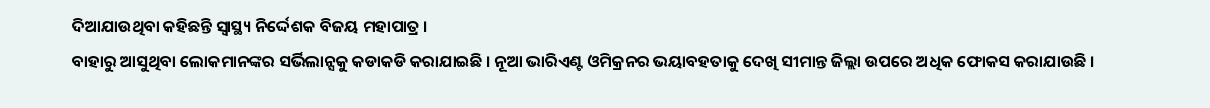ଦିଆଯାଉଥିବା କହିଛନ୍ତି ସ୍ବାସ୍ଥ୍ୟ ନିର୍ଦ୍ଦେଶକ ବିଜୟ ମହାପାତ୍ର ।
ବାହାରୁ ଆସୁଥିବା ଲୋକମାନଙ୍କର ସର୍ଭିଲାନ୍ସକୁ କଡାକଡି କରାଯାଇଛି । ନୂଆ ଭାରିଏଣ୍ଟ ଓମିକ୍ରନର ଭୟାବହତାକୁ ଦେଖି ସୀମାନ୍ତ ଜିଲ୍ଲା ଉପରେ ଅଧିକ ଫୋକସ କରାଯାଉଛି ।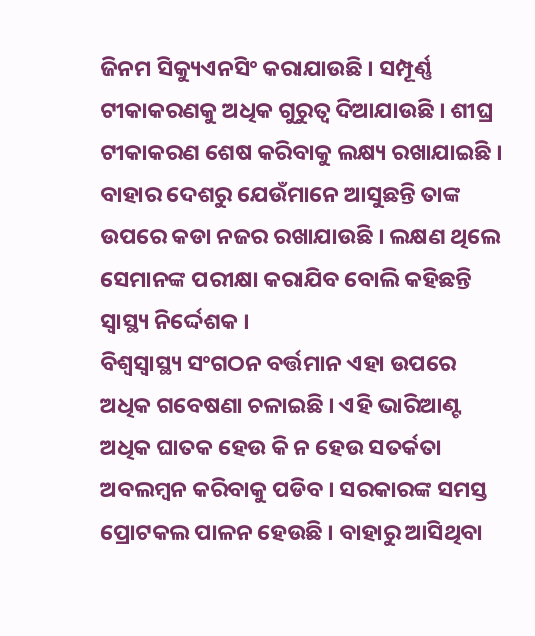ଜିନମ ସିକ୍ୟୁଏନସିଂ କରାଯାଉଛି । ସମ୍ପୂର୍ଣ୍ଣ ଟୀକାକରଣକୁ ଅଧିକ ଗୁରୁତ୍ବ ଦିଆଯାଉଛି । ଶୀଘ୍ର ଟୀକାକରଣ ଶେଷ କରିବାକୁ ଲକ୍ଷ୍ୟ ରଖାଯାଇଛି । ବାହାର ଦେଶରୁ ଯେଉଁମାନେ ଆସୁଛନ୍ତି ତାଙ୍କ ଉପରେ କଡା ନଜର ରଖାଯାଉଛି । ଲକ୍ଷଣ ଥିଲେ ସେମାନଙ୍କ ପରୀକ୍ଷା କରାଯିବ ବୋଲି କହିଛନ୍ତି ସ୍ବାସ୍ଥ୍ୟ ନିର୍ଦ୍ଦେଶକ ।
ବିଶ୍ବସ୍ବାସ୍ଥ୍ୟ ସଂଗଠନ ବର୍ତ୍ତମାନ ଏହା ଉପରେ ଅଧିକ ଗବେଷଣା ଚଳାଇଛି । ଏହି ଭାରିଆଣ୍ଟ ଅଧିକ ଘାତକ ହେଉ କି ନ ହେଉ ସତର୍କତା ଅବଲମ୍ବନ କରିବାକୁ ପଡିବ । ସରକାରଙ୍କ ସମସ୍ତ ପ୍ରୋଟକଲ ପାଳନ ହେଉଛି । ବାହାରୁ ଆସିଥିବା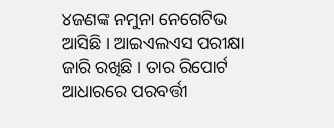୪ଜଣଙ୍କ ନମୁନା ନେଗେଟିଭ ଆସିଛି । ଆଇଏଲଏସ ପରୀକ୍ଷା ଜାରି ରଖିଛି । ତାର ରିପୋର୍ଟ ଆଧାରରେ ପରବର୍ତ୍ତୀ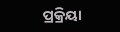ପ୍ରକ୍ରିୟା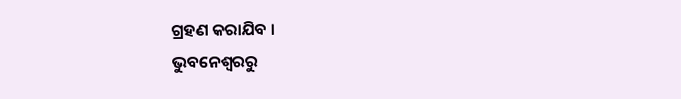ଗ୍ରହଣ କରାଯିବ ।
ଭୁବନେଶ୍ବରରୁ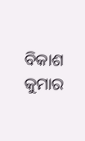ବିକାଶ କୁମାର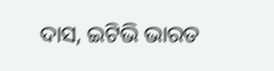ଦାସ, ଇଟିଭି ଭାରତ